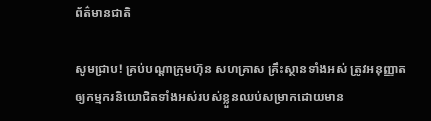ព័ត៌មានជាតិ

សូមជ្រាប! គ្រប់បណ្តាក្រុមហ៊ុន សហគ្រាស គ្រឹះស្ថានទាំងអស់ ត្រូវអនុញ្ញាតឲ្យកម្មករនិយោជិតទាំងអស់របស់ខ្លួនឈប់សម្រាកដោយមាន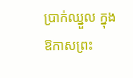ប្រាក់ឈ្នួល ក្នុងឱកាសព្រះ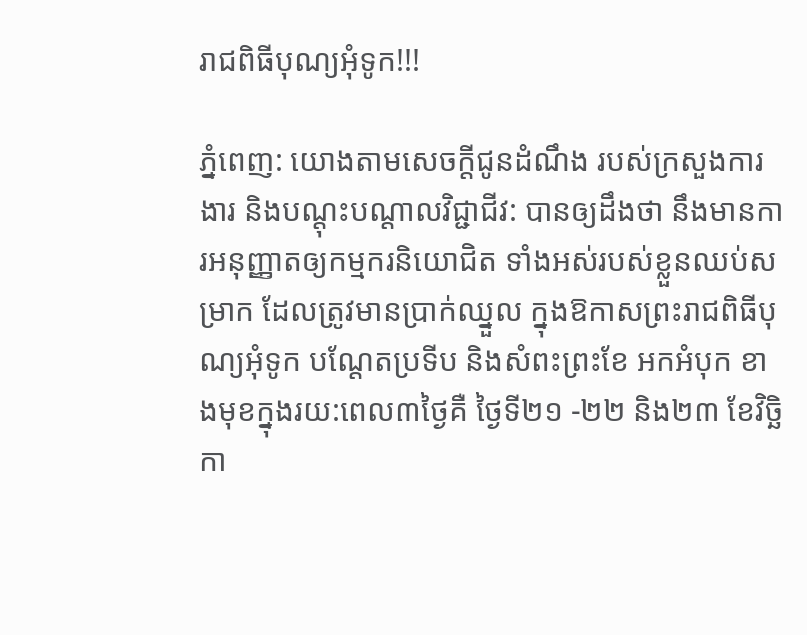រាជពិធីបុណ្យអុំទូក!!!

ភ្នំពេញ: យោងតាមសេចក្តីជូនដំណឹង របស់ក្រសួងការងារ និងបណ្តុះបណ្តាលវិជ្ជាជីវ: បានឲ្យដឹងថា នឹងមានការអនុញ្ញាតឲ្យកម្មករនិយោជិត ទាំងអស់របស់ខ្លួនឈប់សម្រាក ដែលត្រូវមានប្រាក់ឈ្នួល ក្នុងឱកាសព្រះរាជពិធីបុណ្យអុំទូក បណ្តែតប្រទីប និងសំពះព្រះខែ អកអំបុក ខាងមុខក្នុងរយ:ពេល៣ថ្ងៃគឺ ថ្ងៃទី២១ -២២ និង២៣ ខែវិច្ឆិកា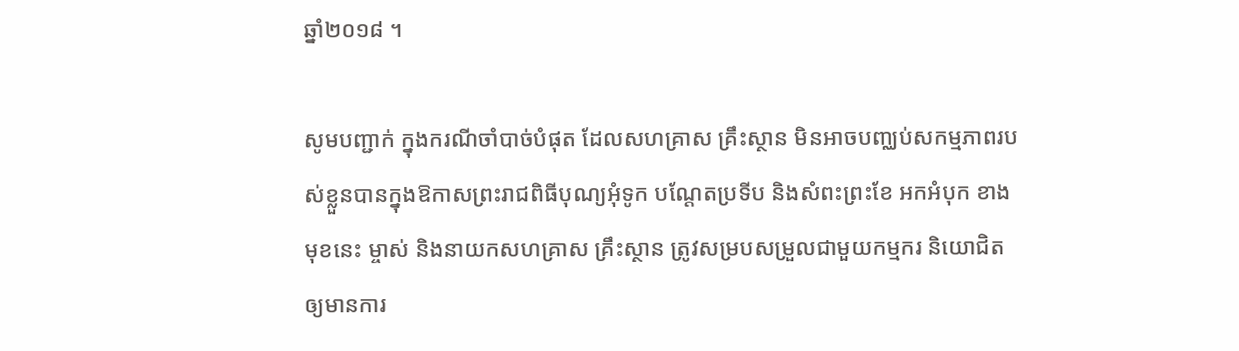ឆ្នាំ២០១៨ ។

សូមបញ្ជាក់ ក្នុងករណីចាំបាច់បំផុត ដែលសហគ្រាស គ្រឹះស្ថាន មិនអាចបញ្ឈប់សកម្មភាពរបស់ខ្លួនបានក្នុងឱកាសព្រះរាជពិធីបុណ្យអុំទូក បណ្តែតប្រទីប និងសំពះព្រះខែ អកអំបុក ខាងមុខនេះ ម្ចាស់ និងនាយកសហគ្រាស គ្រឹះស្ថាន ត្រូវសម្របសម្រួលជាមួយកម្មករ និយោជិតឲ្យមានការ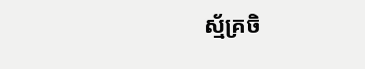ស្ម័គ្រចិ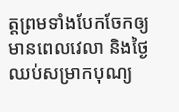ត្តព្រមទាំងបែកចែកឲ្យមានពេលវេលា និងថ្ងៃឈប់សម្រាកបុណ្យ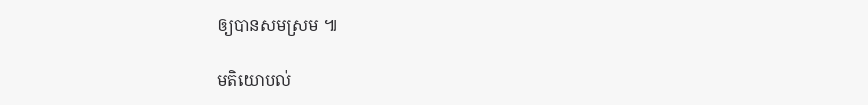ឲ្យបានសមស្រម ៕

មតិយោបល់